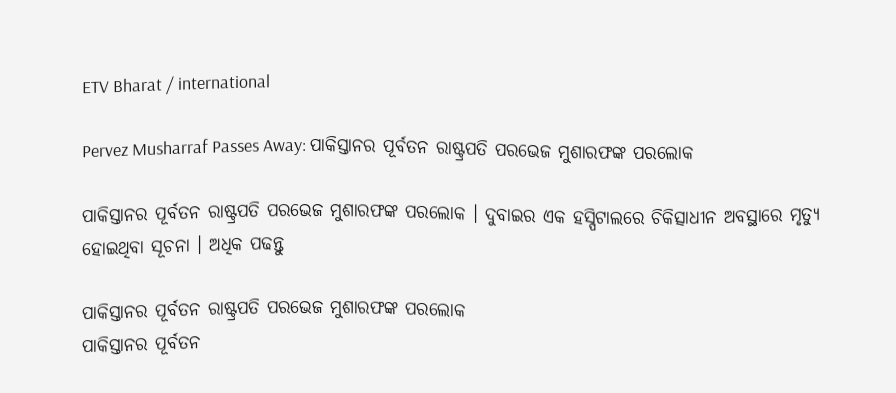ETV Bharat / international

Pervez Musharraf Passes Away: ପାକିସ୍ତାନର ପୂର୍ବତନ ରାଷ୍ଟ୍ରପତି ପରଭେଜ ମୁଶାରଫଙ୍କ ପରଲୋକ

ପାକିସ୍ତାନର ପୂର୍ବତନ ରାଷ୍ଟ୍ରପତି ପରଭେଜ ମୁଶାରଫଙ୍କ ପରଲୋକ । ଦୁବାଇର ଏକ ହସ୍ପିଟାଲରେ ଚିକିତ୍ସାଧୀନ ଅବସ୍ଥାରେ ମୃତ୍ୟୁ ହୋଇଥିବା ସୂଚନା । ଅଧିକ ପଢନ୍ତୁ

ପାକିସ୍ତାନର ପୂର୍ବତନ ରାଷ୍ଟ୍ରପତି ପରଭେଜ ମୁଶାରଫଙ୍କ ପରଲୋକ
ପାକିସ୍ତାନର ପୂର୍ବତନ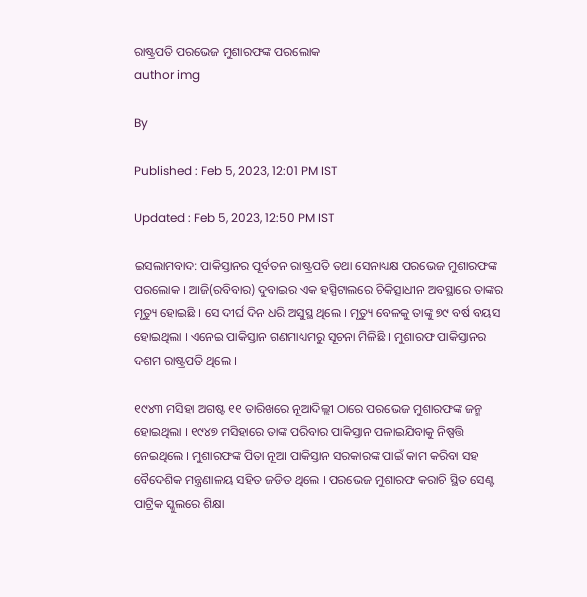ରାଷ୍ଟ୍ରପତି ପରଭେଜ ମୁଶାରଫଙ୍କ ପରଲୋକ
author img

By

Published : Feb 5, 2023, 12:01 PM IST

Updated : Feb 5, 2023, 12:50 PM IST

ଇସଲାମବାଦ: ପାକିସ୍ତାନର ପୂର୍ବତନ ରାଷ୍ଟ୍ରପତି ତଥା ସେନାଧ୍ୟକ୍ଷ ପରଭେଜ ମୁଶାରଫଙ୍କ ପରଲୋକ । ଆଜି(ରବିବାର) ଦୁବାଇର ଏକ ହସ୍ପିଟାଲରେ ଚିକିତ୍ସାଧୀନ ଅବସ୍ଥାରେ ତାଙ୍କର ମୃତ୍ୟୁ ହୋଇଛି । ସେ ଦୀର୍ଘ ଦିନ ଧରି ଅସୁସ୍ଥ ଥିଲେ । ମୃତ୍ୟୁ ବେଳକୁ ତାଙ୍କୁ ୭୯ ବର୍ଷ ବୟସ ହୋଇଥିଲା । ଏନେଇ ପାକିସ୍ତାନ ଗଣମାଧ୍ୟମରୁ ସୂଚନା ମିଳିଛି । ମୁଶାରଫ ପାକିସ୍ତାନର ଦଶମ ରାଷ୍ଟ୍ରପତି ଥିଲେ ।

୧୯୪୩ ମସିହା ଅଗଷ୍ଟ ୧୧ ତାରିଖରେ ନୂଆଦିଲ୍ଲୀ ଠାରେ ପରଭେଜ ମୁଶାରଫଙ୍କ ଜନ୍ମ ହୋଇଥିଲା । ୧୯୪୭ ମସିହାରେ ତାଙ୍କ ପରିବାର ପାକିସ୍ତାନ ପଳାଇଯିବାକୁ ନିଷ୍ପତ୍ତି ନେଇଥିଲେ । ମୁଶାରଫଙ୍କ ପିତା ନୂଆ ପାକିସ୍ତାନ ସରକାରଙ୍କ ପାଇଁ କାମ କରିବା ସହ ବୈଦେଶିକ ମନ୍ତ୍ରଣାଳୟ ସହିତ ଜଡିତ ଥିଲେ । ପରଭେଜ ମୁଶାରଫ କରାଚି ସ୍ଥିତ ସେଣ୍ଟ ପାଟ୍ରିକ ସ୍କୁଲରେ ଶିକ୍ଷା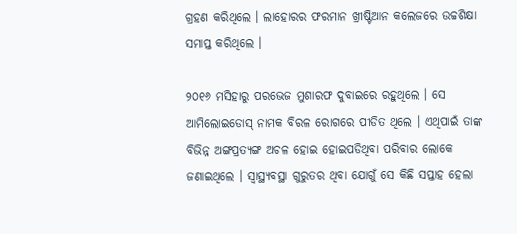ଗ୍ରହଣ କରିଥିଲେ । ଲାହୋରର ଫରମାନ ଖ୍ରୀଷ୍ଟିଆନ କଲେଜରେ ଉଚ୍ଚଶିକ୍ଷା ସମାପ୍ତ କରିଥିଲେ ।

୨୦୧୬ ମସିହାରୁ ପରଭେଜ ମୁଶାରଫ ଦୁବାଇରେ ରହୁଥିଲେ । ସେ ଆମିଲୋଇଡୋସ୍ ନାମକ ବିରଳ ରୋଗରେ ପୀଡିତ ଥିଲେ । ଏଥିପାଇଁ ତାଙ୍କ ବିଭିନ୍ନ ଅଙ୍ଗପ୍ରତ୍ୟଙ୍ଗ ଅଚଳ ହୋଇ ହୋଇପଡିଥିବା ପରିବାର ଲୋକେ ଜଣାଇଥିଲେ । ସ୍ବାସ୍ଥ୍ୟବସ୍ଥା ଗୁରୁତର ଥିବା ଯୋଗୁଁ ସେ କିଛି ସପ୍ତାହ ହେଲା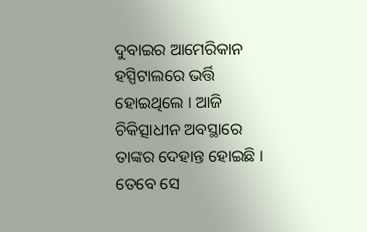ଦୁବାଇର ଆମେରିକାନ ହସ୍ପିଟାଲରେ ଭର୍ତ୍ତି ହୋଇଥିଲେ । ଆଜି ଚିକିତ୍ସାଧୀନ ଅବସ୍ଥାରେ ତାଙ୍କର ଦେହାନ୍ତ ହୋଇଛି । ତେବେ ସେ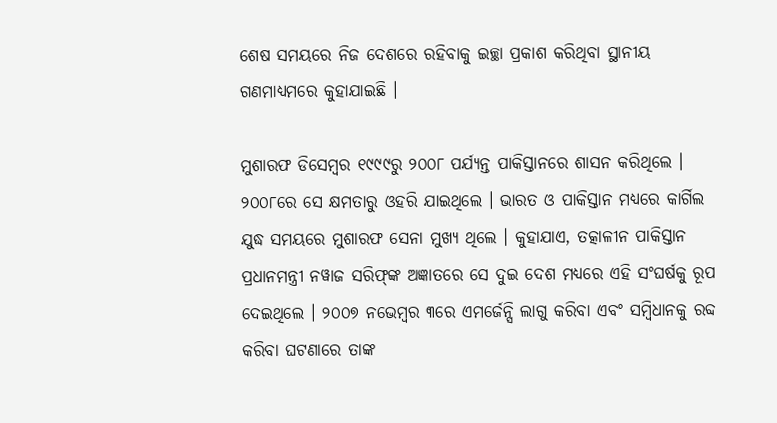ଶେଷ ସମୟରେ ନିଜ ଦେଶରେ ରହିବାକୁ ଇଚ୍ଛା ପ୍ରକାଶ କରିଥିବା ସ୍ଥାନୀୟ ଗଣମାଧ୍ୟମରେ କୁହାଯାଇଛି ।

ମୁଶାରଫ ଡିସେମ୍ବର ୧୯୯୯ରୁ ୨୦୦୮ ପର୍ଯ୍ୟନ୍ତ ପାକିସ୍ତାନରେ ଶାସନ କରିଥିଲେ । ୨୦୦୮ରେ ସେ କ୍ଷମତାରୁ ଓହରି ଯାଇଥିଲେ । ଭାରତ ଓ ପାକିସ୍ତାନ ମଧ୍ୟରେ କାର୍ଗିଲ ଯୁଦ୍ଧ ସମୟରେ ମୁଶାରଫ ସେନା ମୁଖ୍ୟ ଥିଲେ । କୁହାଯାଏ, ତତ୍କାଳୀନ ପାକିସ୍ତାନ ପ୍ରଧାନମନ୍ତ୍ରୀ ନୱାଜ ସରିଫ୍‌ଙ୍କ ଅଜ୍ଞାତରେ ସେ ଦୁଇ ଦେଶ ମଧ୍ୟରେ ଏହି ସଂଘର୍ଷକୁ ରୂପ ଦେଇଥିଲେ । ୨୦୦୭ ନଭେମ୍ବର ୩ରେ ଏମର୍ଜେନ୍ସି ଲାଗୁ କରିବା ଏବଂ ସମ୍ବିଧାନକୁ ରବ୍ଦ କରିବା ଘଟଣାରେ ତାଙ୍କ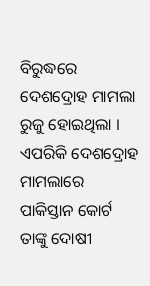ବିରୁଦ୍ଧରେ ଦେଶଦ୍ରୋହ ମାମଲା ରୁଜୁ ହୋଇଥିଲା । ଏପରିକି ଦେଶଦ୍ରୋହ ମାମଲାରେ ପାକିସ୍ତାନ କୋର୍ଟ ତାଙ୍କୁ ଦୋଷୀ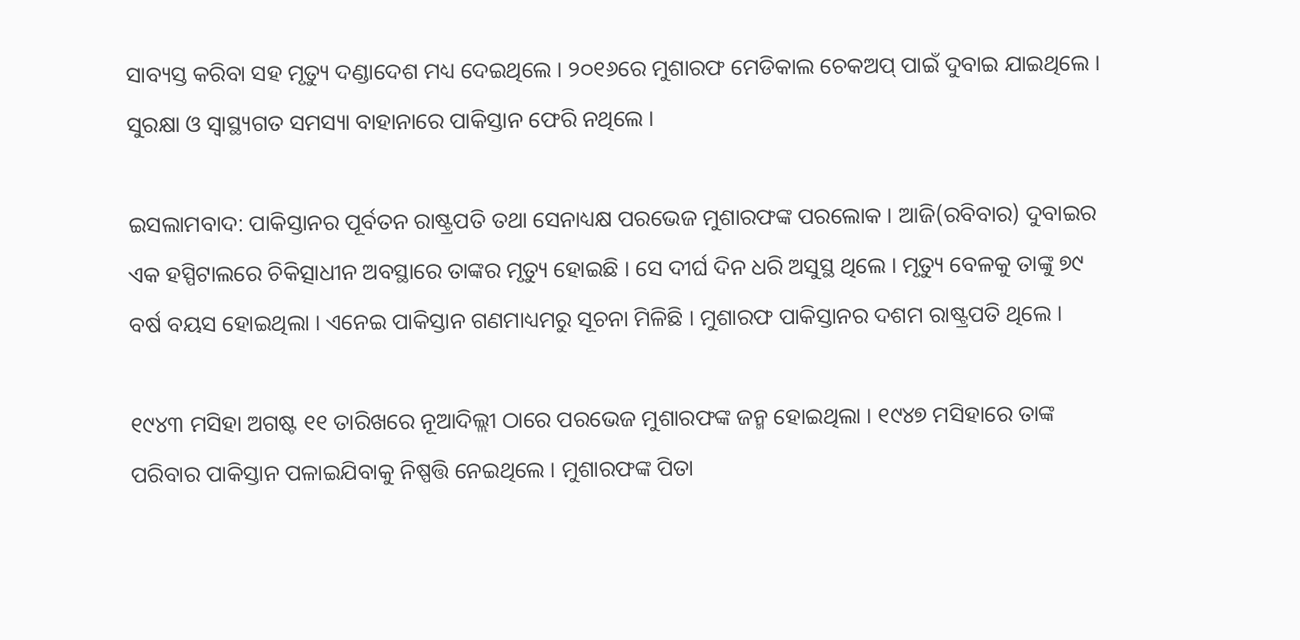ସାବ୍ୟସ୍ତ କରିବା ସହ ମୃତ୍ୟୁ ଦଣ୍ଡାଦେଶ ମଧ୍ୟ ଦେଇଥିଲେ । ୨୦୧୬ରେ ମୁଶାରଫ ମେଡିକାଲ ଚେକଅପ୍ ପାଇଁ ଦୁବାଇ ଯାଇଥିଲେ । ସୁରକ୍ଷା ଓ ସ୍ବାସ୍ଥ୍ୟଗତ ସମସ୍ୟା ବାହାନାରେ ପାକିସ୍ତାନ ଫେରି ନଥିଲେ ।

ଇସଲାମବାଦ: ପାକିସ୍ତାନର ପୂର୍ବତନ ରାଷ୍ଟ୍ରପତି ତଥା ସେନାଧ୍ୟକ୍ଷ ପରଭେଜ ମୁଶାରଫଙ୍କ ପରଲୋକ । ଆଜି(ରବିବାର) ଦୁବାଇର ଏକ ହସ୍ପିଟାଲରେ ଚିକିତ୍ସାଧୀନ ଅବସ୍ଥାରେ ତାଙ୍କର ମୃତ୍ୟୁ ହୋଇଛି । ସେ ଦୀର୍ଘ ଦିନ ଧରି ଅସୁସ୍ଥ ଥିଲେ । ମୃତ୍ୟୁ ବେଳକୁ ତାଙ୍କୁ ୭୯ ବର୍ଷ ବୟସ ହୋଇଥିଲା । ଏନେଇ ପାକିସ୍ତାନ ଗଣମାଧ୍ୟମରୁ ସୂଚନା ମିଳିଛି । ମୁଶାରଫ ପାକିସ୍ତାନର ଦଶମ ରାଷ୍ଟ୍ରପତି ଥିଲେ ।

୧୯୪୩ ମସିହା ଅଗଷ୍ଟ ୧୧ ତାରିଖରେ ନୂଆଦିଲ୍ଲୀ ଠାରେ ପରଭେଜ ମୁଶାରଫଙ୍କ ଜନ୍ମ ହୋଇଥିଲା । ୧୯୪୭ ମସିହାରେ ତାଙ୍କ ପରିବାର ପାକିସ୍ତାନ ପଳାଇଯିବାକୁ ନିଷ୍ପତ୍ତି ନେଇଥିଲେ । ମୁଶାରଫଙ୍କ ପିତା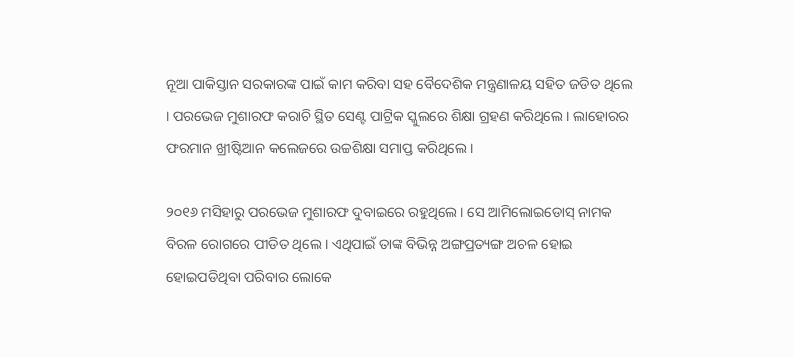ନୂଆ ପାକିସ୍ତାନ ସରକାରଙ୍କ ପାଇଁ କାମ କରିବା ସହ ବୈଦେଶିକ ମନ୍ତ୍ରଣାଳୟ ସହିତ ଜଡିତ ଥିଲେ । ପରଭେଜ ମୁଶାରଫ କରାଚି ସ୍ଥିତ ସେଣ୍ଟ ପାଟ୍ରିକ ସ୍କୁଲରେ ଶିକ୍ଷା ଗ୍ରହଣ କରିଥିଲେ । ଲାହୋରର ଫରମାନ ଖ୍ରୀଷ୍ଟିଆନ କଲେଜରେ ଉଚ୍ଚଶିକ୍ଷା ସମାପ୍ତ କରିଥିଲେ ।

୨୦୧୬ ମସିହାରୁ ପରଭେଜ ମୁଶାରଫ ଦୁବାଇରେ ରହୁଥିଲେ । ସେ ଆମିଲୋଇଡୋସ୍ ନାମକ ବିରଳ ରୋଗରେ ପୀଡିତ ଥିଲେ । ଏଥିପାଇଁ ତାଙ୍କ ବିଭିନ୍ନ ଅଙ୍ଗପ୍ରତ୍ୟଙ୍ଗ ଅଚଳ ହୋଇ ହୋଇପଡିଥିବା ପରିବାର ଲୋକେ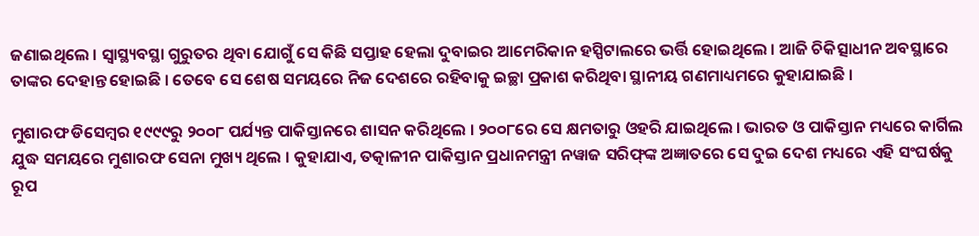ଜଣାଇଥିଲେ । ସ୍ବାସ୍ଥ୍ୟବସ୍ଥା ଗୁରୁତର ଥିବା ଯୋଗୁଁ ସେ କିଛି ସପ୍ତାହ ହେଲା ଦୁବାଇର ଆମେରିକାନ ହସ୍ପିଟାଲରେ ଭର୍ତ୍ତି ହୋଇଥିଲେ । ଆଜି ଚିକିତ୍ସାଧୀନ ଅବସ୍ଥାରେ ତାଙ୍କର ଦେହାନ୍ତ ହୋଇଛି । ତେବେ ସେ ଶେଷ ସମୟରେ ନିଜ ଦେଶରେ ରହିବାକୁ ଇଚ୍ଛା ପ୍ରକାଶ କରିଥିବା ସ୍ଥାନୀୟ ଗଣମାଧ୍ୟମରେ କୁହାଯାଇଛି ।

ମୁଶାରଫ ଡିସେମ୍ବର ୧୯୯୯ରୁ ୨୦୦୮ ପର୍ଯ୍ୟନ୍ତ ପାକିସ୍ତାନରେ ଶାସନ କରିଥିଲେ । ୨୦୦୮ରେ ସେ କ୍ଷମତାରୁ ଓହରି ଯାଇଥିଲେ । ଭାରତ ଓ ପାକିସ୍ତାନ ମଧ୍ୟରେ କାର୍ଗିଲ ଯୁଦ୍ଧ ସମୟରେ ମୁଶାରଫ ସେନା ମୁଖ୍ୟ ଥିଲେ । କୁହାଯାଏ, ତତ୍କାଳୀନ ପାକିସ୍ତାନ ପ୍ରଧାନମନ୍ତ୍ରୀ ନୱାଜ ସରିଫ୍‌ଙ୍କ ଅଜ୍ଞାତରେ ସେ ଦୁଇ ଦେଶ ମଧ୍ୟରେ ଏହି ସଂଘର୍ଷକୁ ରୂପ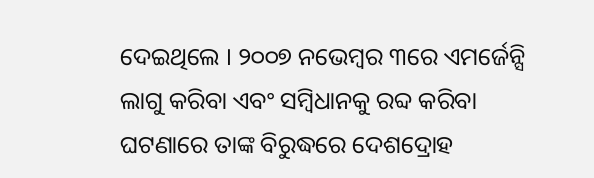ଦେଇଥିଲେ । ୨୦୦୭ ନଭେମ୍ବର ୩ରେ ଏମର୍ଜେନ୍ସି ଲାଗୁ କରିବା ଏବଂ ସମ୍ବିଧାନକୁ ରବ୍ଦ କରିବା ଘଟଣାରେ ତାଙ୍କ ବିରୁଦ୍ଧରେ ଦେଶଦ୍ରୋହ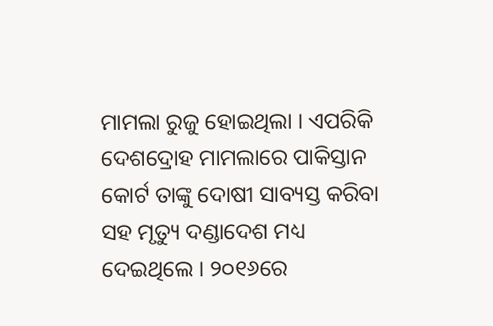ମାମଲା ରୁଜୁ ହୋଇଥିଲା । ଏପରିକି ଦେଶଦ୍ରୋହ ମାମଲାରେ ପାକିସ୍ତାନ କୋର୍ଟ ତାଙ୍କୁ ଦୋଷୀ ସାବ୍ୟସ୍ତ କରିବା ସହ ମୃତ୍ୟୁ ଦଣ୍ଡାଦେଶ ମଧ୍ୟ ଦେଇଥିଲେ । ୨୦୧୬ରେ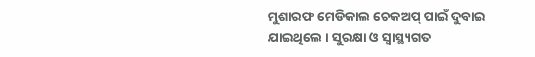ମୁଶାରଫ ମେଡିକାଲ ଚେକଅପ୍ ପାଇଁ ଦୁବାଇ ଯାଇଥିଲେ । ସୁରକ୍ଷା ଓ ସ୍ବାସ୍ଥ୍ୟଗତ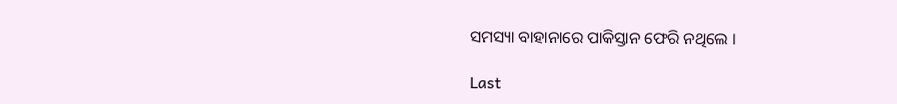ସମସ୍ୟା ବାହାନାରେ ପାକିସ୍ତାନ ଫେରି ନଥିଲେ ।

Last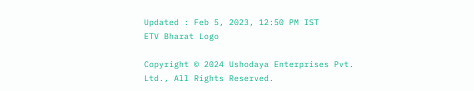Updated : Feb 5, 2023, 12:50 PM IST
ETV Bharat Logo

Copyright © 2024 Ushodaya Enterprises Pvt. Ltd., All Rights Reserved.